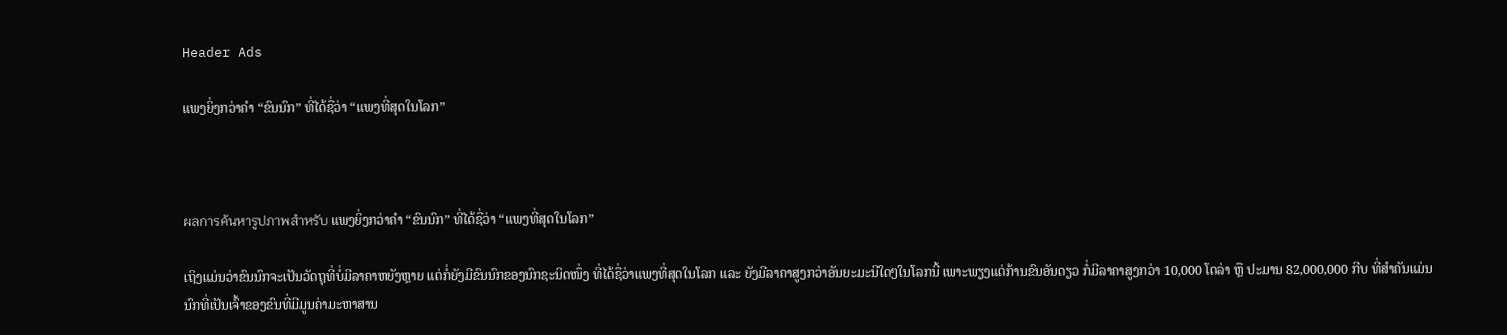Header Ads

ແພງຍິ່ງກວ່າຄຳ “ຂົນນົກ” ທີ່ໄດ້ຊື່ວ່າ “ແພງທີ່ສຸດໃນໂລກ”



ผลการค้นหารูปภาพสำหรับ ແພງຍິ່ງກວ່າຄຳ “ຂົນນົກ” ທີ່ໄດ້ຊື່ວ່າ “ແພງທີ່ສຸດໃນໂລກ”

ເຖິງແມ່ນວ່າຂົນນົກຈະເປັນວັດຖຸທີ່ບໍ່ມີລາຄາຫຍັງຫຼາຍ ແຕ່ກໍ່ຍັງມີຂົນນົກຂອງນົກຊະນິດໜຶ່ງ ທີ່ໄດ້ຊື່ວ່າແພງທີ່ສຸດໃນໂລກ ແລະ ຍັງມີລາຄາສູງກວ່າອັນຍະມະນີໃດໆໃນໂລກນີ້ ເພາະພຽງແຕ່ກ້ານຂົນອັນດຽວ ກໍ່ມີລາຄາສູງກວ່າ 10,000 ໂດລ່າ ຫຼື ປະມານ 82,000,000 ກີບ ທີ່ສຳຄັນແມ່ນ ນົກທີ່ເປັນເຈົ້າຂອງຂົນທີ່ມີມູນຄ່າມະຫາສານ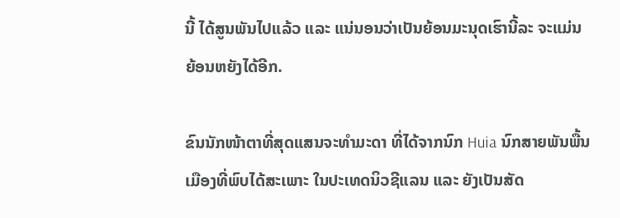ນີ້ ໄດ້ສູນພັນໄປແລ້ວ ແລະ ແນ່ນອນວ່າເປັນຍ້ອນມະນຸດເຮົານີ້ລະ ຈະແມ່ນຍ້ອນຫຍັງໄດ້ອີກ.

ຂົນນັກໜ້າຕາທີ່ສຸດແສນຈະທຳມະດາ ທີ່ໄດ້ຈາກນົກ Huia ນົກສາຍພັນພື້ນເມືອງທີ່ພົບໄດ້ສະເພາະ ໃນປະເທດນິວຊີແລນ ແລະ ຍັງເປັນສັດ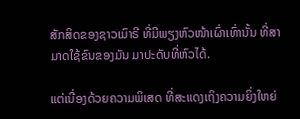ສັກສິດຂອງຊາວເມົາຣີ ທີ່ມີພຽງຫົວໜ້າເຜົ່າເທົ່ານັ້ນ ທີ່ສາມາດໃຊ້ຂົນຂອງມັນ ມາປະດັບທີ່ຫົວໄດ້.

ແຕ່ເນື່ອງດ້ວຍຄວາມພິເສດ ທີ່ສະແດງເຖິງຄວາມຍິ່ງໃຫຍ່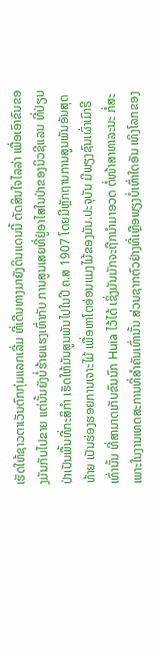ເຮັດໃຫ້ຊາວຕາເວັນຕົກກຸ່ມແລກເລີ່ມ ທີ່ເດີນທາງມາຍັງດິນແດນນີ້ ຕັດສິນໃຈໄລລ່າ ເພື່ອເອົາຂົນຂອງມັນກັບໄປຂາຍ ແຕ່ນັ້ນຍັງບໍ່ຮ້າຍແຮງເທົ່າກັບ ການສູນເສຍທີ່ຢູ່ອາໄສໃນປ່າຂອງນິວຊີແລນ ທີ່ປ່ຽນປ່າເປັນພື້ນທີ່ກະສິກຳ ເຮັດໃຫ້ມັນສູນພັນໄປໃນປີ ຄ.ສ 1907 ໂດຍມີຫຼັກຖານການສູນພັນອັນສຸດທ້າຍ ເປັນຮ່ອງຮອຍການເຈາະໄມ້ ເພື່ອຫາໂຕອ່ອນແມງໄມ້ຂອງມັນ.ປະຈຸບັນ ມີພຽງຊົນເຜົ່າເມົາຣີເທົ່ານັ້ນ ທີ່ສາມາດເກັບຂົນນົກ Huia ໄວ້ໄດ້ ເຊິ່ງມັນມັກຈະຖືກນຳມາອວດ ຕໍ່ໜ້າສາທາລະນະ ກໍ່ສະເພາະໃນງານເທດສະການທີ່ສຳຄັນເທົ່ານັ້ນ ສ່ວນຊາກຕົວຢ່າງທີ່ເຫຼືອພຽງບໍ່ເທົ່າໃດອັນ ເທິງໂລກຂອງ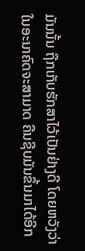ມັນນັ້ນ ຖືກເກັບຮັກສາໄວ້ເປັນຢ່າງດີ ໂດຍຫວັງວ່າໃນອະນາຄົດຈະສາມາດ ຄືນຊີບມັນຂຶ້ນມາໄດ້ອີກ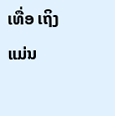ເທື່ອ ເຖິງແມ່ນ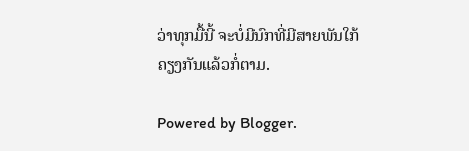ວ່າທຸກມື້ນີ້ ຈະບໍ່ມີນົກທີ່ມີສາຍພັນໃກ້ຄຽງກັນແລ້ວກໍ່ຕາມ.

Powered by Blogger.